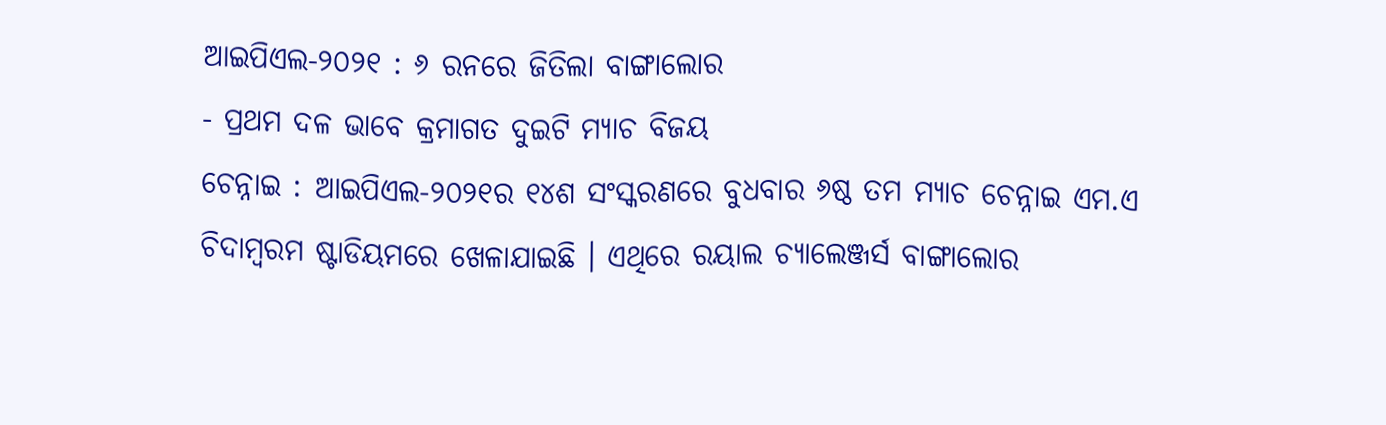ଆଇପିଏଲ-୨୦୨୧ : ୬ ରନରେ ଜିତିଲା ବାଙ୍ଗାଲୋର
- ପ୍ରଥମ ଦଳ ଭାବେ କ୍ରମାଗତ ଦୁଇଟି ମ୍ୟାଚ ବିଜୟ
ଚେନ୍ନାଇ : ଆଇପିଏଲ-୨୦୨୧ର ୧୪ଶ ସଂସ୍କରଣରେ ବୁଧବାର ୬ଷ୍ଠ ତମ ମ୍ୟାଚ ଚେନ୍ନାଇ ଏମ.ଏ ଚିଦାମ୍ୱରମ ଷ୍ଟାଡିୟମରେ ଖେଳାଯାଇଛି । ଏଥିରେ ରୟାଲ ଚ୍ୟାଲେଞ୍ଜର୍ସ ବାଙ୍ଗାଲୋର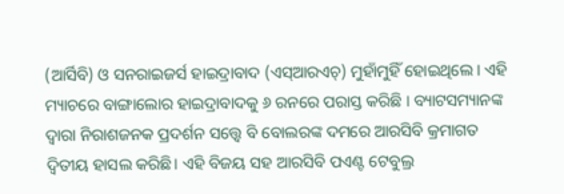(ଆର୍ସିବି) ଓ ସନରାଇଜର୍ସ ହାଇଦ୍ରାବାଦ (ଏସ୍ଆରଏଚ୍) ମୁହାଁମୁହିଁ ହୋଇଥିଲେ । ଏହି ମ୍ୟାଚରେ ବାଙ୍ଗାଲୋର ହାଇଦ୍ରାବାଦକୁ ୬ ରନରେ ପରାସ୍ତ କରିଛି । ବ୍ୟାଟସମ୍ୟାନଙ୍କ ଦ୍ଵାରା ନିରାଶଜନକ ପ୍ରଦର୍ଶନ ସତ୍ତ୍ଵେ ବି ବୋଲରଙ୍କ ଦମରେ ଆରସିବି କ୍ରମାଗତ ଦ୍ଵିତୀୟ ହାସଲ କରିଛି। ଏହି ବିଜୟ ସହ ଆରସିବି ପଏଣ୍ଟ ଟେବୁଲ୍ର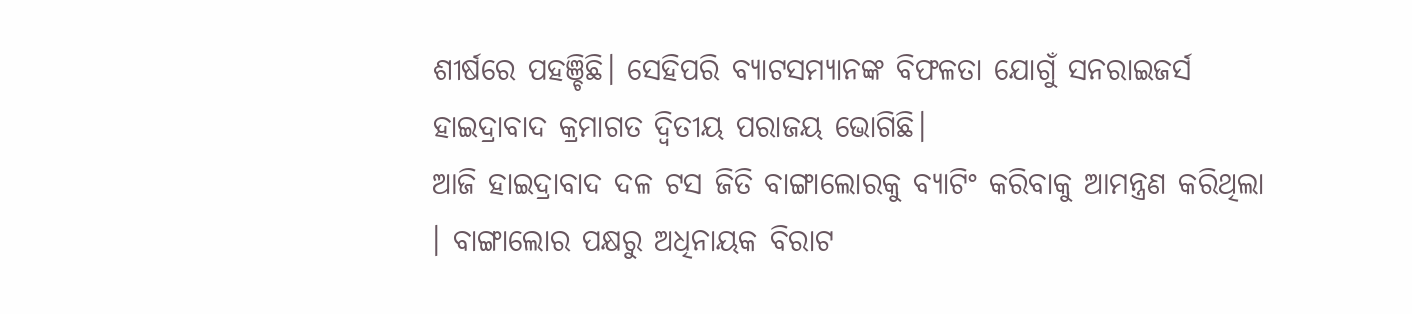ଶୀର୍ଷରେ ପହଞ୍ଚିଛି। ସେହିପରି ବ୍ୟାଟସମ୍ୟାନଙ୍କ ବିଫଳତା ଯୋଗୁଁ ସନରାଇଜର୍ସ ହାଇଦ୍ରାବାଦ କ୍ରମାଗତ ଦ୍ଵିତୀୟ ପରାଜୟ ଭୋଗିଛି।
ଆଜି ହାଇଦ୍ରାବାଦ ଦଳ ଟସ ଜିତି ବାଙ୍ଗାଲୋରକୁ ବ୍ୟାଟିଂ କରିବାକୁ ଆମନ୍ତ୍ରଣ କରିଥିଲା । ବାଙ୍ଗାଲୋର ପକ୍ଷରୁ ଅଧିନାୟକ ବିରାଟ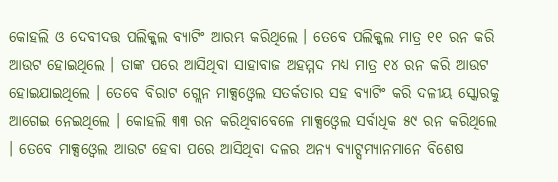କୋହଲି ଓ ଦେବୀଦତ୍ତ ପଲିକ୍କଲ ବ୍ୟାଟିଂ ଆରମ୍ଭ କରିଥିଲେ । ତେବେ ପଲିକ୍କଲ ମାତ୍ର ୧୧ ରନ କରି ଆଉଟ ହୋଇଥିଲେ । ତାଙ୍କ ପରେ ଆସିଥିବା ସାହାବାଜ ଅହମ୍ମଦ ମଧ୍ୟ ମାତ୍ର ୧୪ ରନ କରି ଆଉଟ ହୋଇଯାଇଥିଲେ । ତେବେ ବିରାଟ ଗ୍ଲେନ ମାକ୍ସଓ୍ବେଲ ସତର୍କତାର ସହ ବ୍ୟାଟିଂ କରି ଦଳୀୟ ସ୍କୋରକୁ ଆଗେଇ ନେଇଥିଲେ । କୋହଲି ୩୩ ରନ କରିଥିବାବେଳେ ମାକ୍ସଓ୍ବେଲ ସର୍ବାଧିକ ୫୯ ରନ କରିଥିଲେ । ତେବେ ମାକ୍ସଓ୍ବେଲ ଆଉଟ ହେବା ପରେ ଆସିଥିବା ଦଳର ଅନ୍ୟ ବ୍ୟାଟ୍ସମ୍ୟାନମାନେ ବିଶେଷ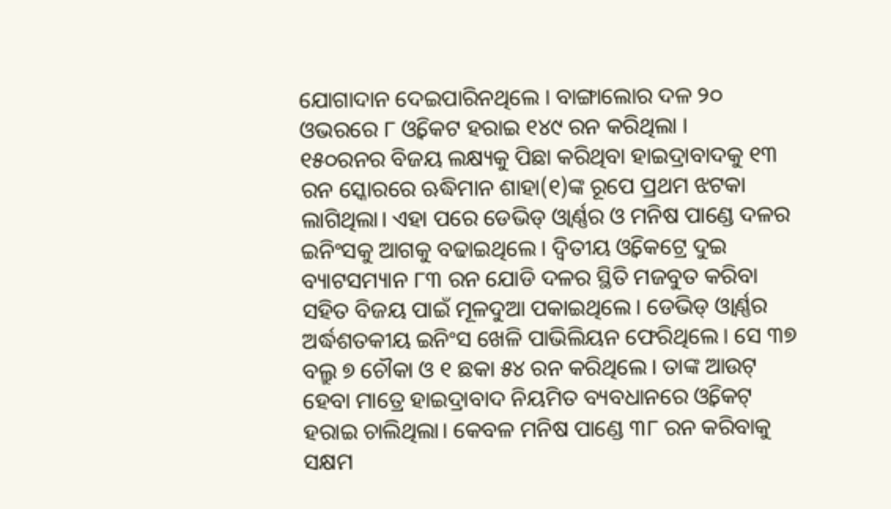ଯୋଗାଦାନ ଦେଇପାରିନଥିଲେ । ବାଙ୍ଗାଲୋର ଦଳ ୨୦ ଓଭରରେ ୮ ଓ୍ବିକେଟ ହରାଇ ୧୪୯ ରନ କରିଥିଲା ।
୧୫୦ରନର ବିଜୟ ଲକ୍ଷ୍ୟକୁ ପିଛା କରିଥିବା ହାଇଦ୍ରାବାଦକୁ ୧୩ ରନ ସ୍କୋରରେ ଋଦ୍ଧିମାନ ଶାହା(୧)ଙ୍କ ରୂପେ ପ୍ରଥମ ଝଟକା ଲାଗିଥିଲା। ଏହା ପରେ ଡେଭିଡ୍ ଓ୍ଵାର୍ଣ୍ଣର ଓ ମନିଷ ପାଣ୍ଡେ ଦଳର ଇନିଂସକୁ ଆଗକୁ ବଢାଇଥିଲେ। ଦ୍ଵିତୀୟ ଓ୍ଵିକେଟ୍ରେ ଦୁଇ ବ୍ୟାଟସମ୍ୟାନ ୮୩ ରନ ଯୋଡି ଦଳର ସ୍ଥିତି ମଜବୁତ କରିବା ସହିତ ବିଜୟ ପାଇଁ ମୂଳଦୁଆ ପକାଇଥିଲେ। ଡେଭିଡ୍ ଓ୍ଵାର୍ଣ୍ଣର ଅର୍ଦ୍ଧଶତକୀୟ ଇନିଂସ ଖେଳି ପାଭିଲିୟନ ଫେରିଥିଲେ। ସେ ୩୭ ବଲ୍ରୁ ୭ ଚୌକା ଓ ୧ ଛକା ୫୪ ରନ କରିଥିଲେ। ତାଙ୍କ ଆଉଟ୍ ହେବା ମାତ୍ରେ ହାଇଦ୍ରାବାଦ ନିୟମିତ ବ୍ୟବଧାନରେ ଓ୍ଵିକେଟ୍ ହରାଇ ଚାଲିଥିଲା। କେବଳ ମନିଷ ପାଣ୍ଡେ ୩୮ ରନ କରିବାକୁ ସକ୍ଷମ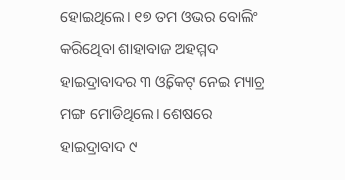ହୋଇଥିଲେ। ୧୭ ତମ ଓଭର ବୋଲିଂ କରିଥେିବା ଶାହାବାଜ ଅହମ୍ମଦ ହାଇଦ୍ରାବାଦର ୩ ଓ୍ଵିକେଟ୍ ନେଇ ମ୍ୟାଚ୍ର ମଙ୍ଗ ମୋଡିଥିଲେ। ଶେଷରେ ହାଇଦ୍ରାବାଦ ୯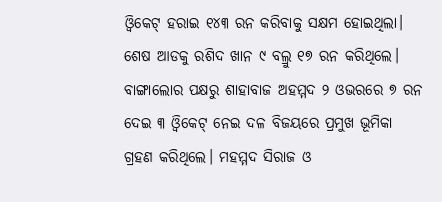ଓ୍ଵିକେଟ୍ ହରାଇ ୧୪୩ ରନ କରିବାକୁ ସକ୍ଷମ ହୋଇଥିଲା। ଶେଷ ଆଡକୁ ରଶିଦ ଖାନ ୯ ବଲ୍ରୁ ୧୭ ରନ କରିଥିଲେ। ବାଙ୍ଗାଲୋର ପକ୍ଷରୁ ଶାହାବାଜ ଅହମ୍ମଦ ୨ ଓଭରରେ ୭ ରନ ଦେଇ ୩ ଓ୍ଵିକେଟ୍ ନେଇ ଦଳ ବିଜୟରେ ପ୍ରମୁଖ ଭୂମିକା ଗ୍ରହଣ କରିଥିଲେ। ମହମ୍ମଦ ସିରାଜ ଓ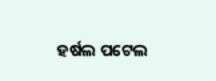ହର୍ଷଲ ପଟେଲ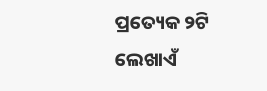ପ୍ରତ୍ୟେକ ୨ଟି ଲେଖାଏଁ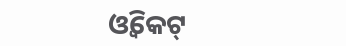ଓ୍ଵିକେଟ୍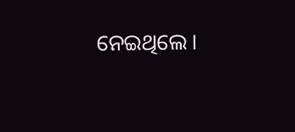ନେଇଥିଲେ।